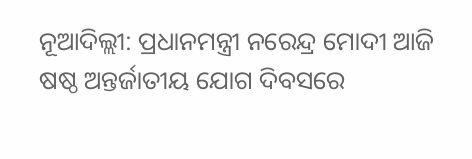ନୂଆଦିଲ୍ଲୀ: ପ୍ରଧାନମନ୍ତ୍ରୀ ନରେନ୍ଦ୍ର ମୋଦୀ ଆଜି ଷଷ୍ଠ ଅନ୍ତର୍ଜାତୀୟ ଯୋଗ ଦିବସରେ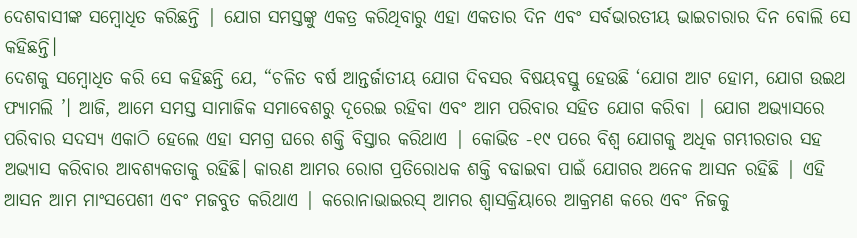ଦେଶବାସୀଙ୍କ ସମ୍ବୋଧିତ କରିଛନ୍ତି | ଯୋଗ ସମସ୍ତଙ୍କୁ ଏକତ୍ର କରିଥିବାରୁ ଏହା ଏକତାର ଦିନ ଏବଂ ସର୍ବଭାରତୀୟ ଭାଇଚାରାର ଦିନ ବୋଲି ସେ କହିଛନ୍ତି।
ଦେଶକୁ ସମ୍ବୋଧିତ କରି ସେ କହିଛନ୍ତି ଯେ, “ଚଳିତ ବର୍ଷ ଆନ୍ତର୍ଜାତୀୟ ଯୋଗ ଦିବସର ବିଷୟବସ୍ତୁ ହେଉଛି ‘ଯୋଗ ଆଟ ହୋମ, ଯୋଗ ଉଇଥ ଫ୍ୟାମଲି ’। ଆଜି, ଆମେ ସମସ୍ତ ସାମାଜିକ ସମାବେଶରୁ ଦୂରେଇ ରହିବା ଏବଂ ଆମ ପରିବାର ସହିତ ଯୋଗ କରିବା | ଯୋଗ ଅଭ୍ୟାସରେ ପରିବାର ସଦସ୍ୟ ଏକାଠି ହେଲେ ଏହା ସମଗ୍ର ଘରେ ଶକ୍ତି ବିସ୍ତାର କରିଥାଏ | କୋଭିଡ -୧୯ ପରେ ବିଶ୍ୱ ଯୋଗକୁ ଅଧିକ ଗମ୍ଭୀରତାର ସହ ଅଭ୍ୟାସ କରିବାର ଆବଶ୍ୟକତାକୁ ରହିଛି। କାରଣ ଆମର ରୋଗ ପ୍ରତିରୋଧକ ଶକ୍ତି ବଢାଇବା ପାଇଁ ଯୋଗର ଅନେକ ଆସନ ରହିଛି | ଏହି ଆସନ ଆମ ମାଂସପେଶୀ ଏବଂ ମଜବୁତ କରିଥାଏ | କରୋନାଭାଇରସ୍ ଆମର ଶ୍ୱାସକ୍ରିୟାରେ ଆକ୍ରମଣ କରେ ଏବଂ ନିଜକୁ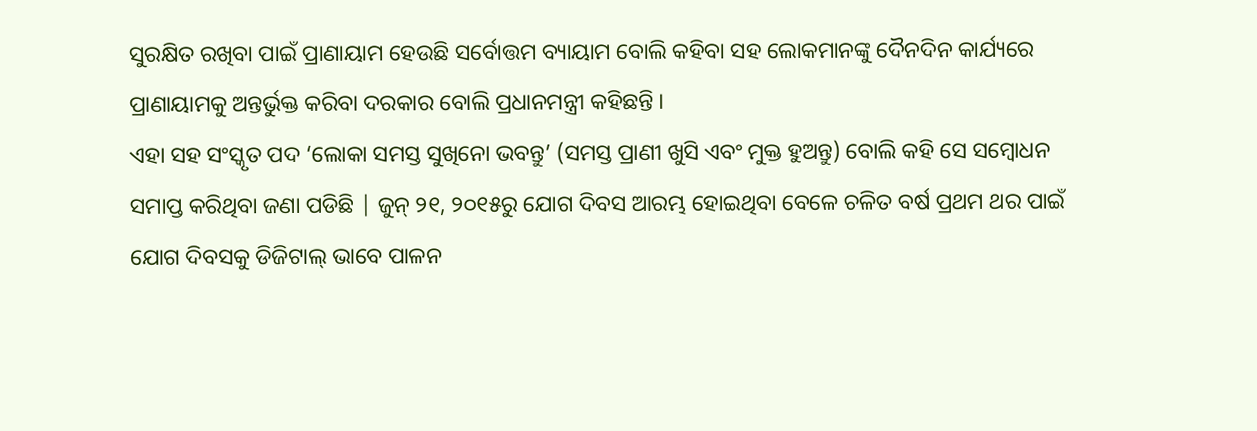ସୁରକ୍ଷିତ ରଖିବା ପାଇଁ ପ୍ରାଣାୟାମ ହେଉଛି ସର୍ବୋତ୍ତମ ବ୍ୟାୟାମ ବୋଲି କହିବା ସହ ଲୋକମାନଙ୍କୁ ଦୈନଦିନ କାର୍ଯ୍ୟରେ ପ୍ରାଣାୟାମକୁ ଅନ୍ତର୍ଭୁକ୍ତ କରିବା ଦରକାର ବୋଲି ପ୍ରଧାନମନ୍ତ୍ରୀ କହିଛନ୍ତି ।
ଏହା ସହ ସଂସ୍କୃତ ପଦ ‘ଲୋକା ସମସ୍ତ ସୁଖିନୋ ଭବନ୍ତୁ’ (ସମସ୍ତ ପ୍ରାଣୀ ଖୁସି ଏବଂ ମୁକ୍ତ ହୁଅନ୍ତୁ) ବୋଲି କହି ସେ ସମ୍ବୋଧନ ସମାପ୍ତ କରିଥିବା ଜଣା ପଡିଛି | ଜୁନ୍ ୨୧, ୨୦୧୫ରୁ ଯୋଗ ଦିବସ ଆରମ୍ଭ ହୋଇଥିବା ବେଳେ ଚଳିତ ବର୍ଷ ପ୍ରଥମ ଥର ପାଇଁ ଯୋଗ ଦିବସକୁ ଡିଜିଟାଲ୍ ଭାବେ ପାଳନ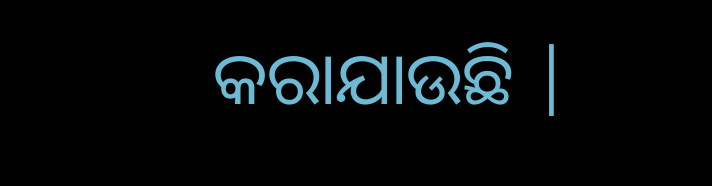କରାଯାଉଛି |